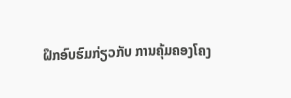ຝຶກອົບຮົມກ່ຽວກັບ ການຄຸ້ມຄອງໂຄງ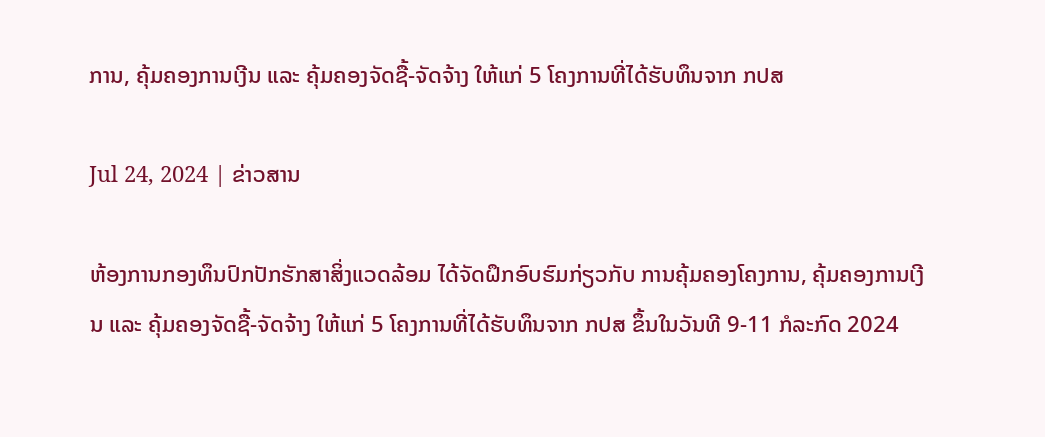ການ, ຄຸ້ມຄອງການເງີນ ແລະ ຄຸ້ມຄອງຈັດຊື້-ຈັດຈ້າງ ໃຫ້ແກ່ 5 ໂຄງການທີ່ໄດ້ຮັບທຶນຈາກ ກປສ

Jul 24, 2024 | ຂ່າວສານ

ຫ້ອງການກອງທຶນປົກປັກຮັກສາສິ່ງແວດລ້ອມ ໄດ້ຈັດຝຶກອົບຮົມກ່ຽວກັບ ການຄຸ້ມຄອງໂຄງການ, ຄຸ້ມຄອງການເງີນ ແລະ ຄຸ້ມຄອງຈັດຊື້-ຈັດຈ້າງ ໃຫ້ແກ່ 5 ໂຄງການທີ່ໄດ້ຮັບທຶນຈາກ ກປສ ຂຶ້ນໃນວັນທີ 9-11 ກໍລະກົດ 2024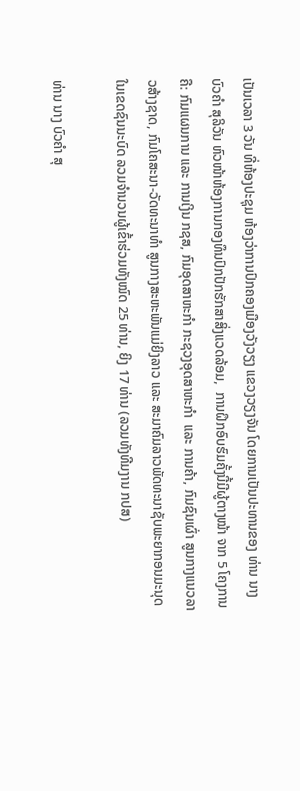ເປັນເວລາ 3 ວັນ ທີ່ຫ້ອງປະຊຸມ ຫ້ອງວ່າການປົກຄອງເມືອງວັງວຽງ ແຂວງວຽງຈັນ ໂດຍການເປັນປະທານຂອງ ທ່ານ ນາງ ບົວຄຳ ສຸລິວັນ ຫົວໜ້າຫ້ອງການກອງທຶນປົກປັກຮັກສາສິ່ງແວດລ້ອມ,  ການຝຶກອົບຮົມຄັ້ງນີ້ມີຜູ້ຕາງໝ້າ ຈາກ 5 ໂຄງການຄື: ກົມແຜນການ ແລະ ການເງິນ ກຊສ, ກົມອຸດສາຫະກຳ ກະຊວງອຸດສາຫະກຳ  ແລະ ການຄ້າ, ກົມຊົນເຜົ່າ ສູນກາງແນວລາວສ້າງຊາດ, ກົມໂຄສະນາ-ວັດທະນາທຳ ສູນກາງສະຫະພັນແມ່ຍິງລາວ ແລະ ສະມາຄົມລາວພັດທະນາຊັບພະຍາກອນມະນຸດໃນເຂດຊົນນະບົດ ລວມຈຳນວນຜູ້ເຂົ້າຮ່ວມທັງໝົດ 25 ທ່ານ, ຍິງ 17 ທ່ານ (ລວມທັງທີມງານ ກປສ)

ທ່ານ ນາງ ບົວຄຳ ສຸ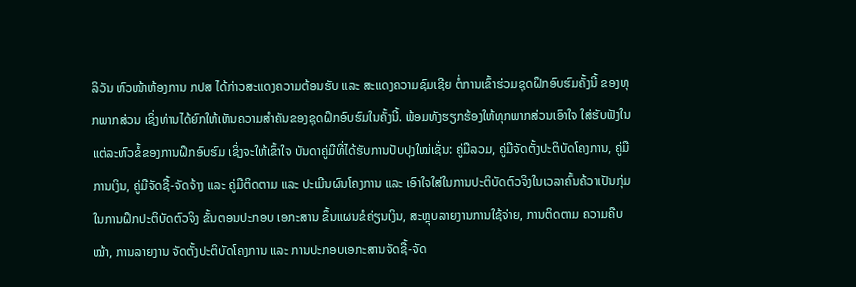ລິວັນ ຫົວໜ້າຫ້ອງການ ກປສ ໄດ້ກ່າວສະແດງຄວາມຕ້ອນຮັບ ແລະ ສະແດງຄວາມຊົມເຊີຍ ຕໍ່ການເຂົ້າຮ່ວມຊຸດຝຶກອົບຮົມຄັ້ງນີ້ ຂອງທຸກພາກສ່ວນ ເຊິ່ງທ່ານໄດ້ຍົກໃຫ້ເຫັນຄວາມສຳຄັນຂອງຊຸດຝຶກອົບຮົມໃນຄັ້ງນີ້. ພ້ອມທັງຮຽກຮ້ອງໃຫ້ທຸກພາກສ່ວນເອົາໃຈ ໃສ່ຮັບຟັງໃນແຕ່ລະຫົວຂໍ້ຂອງການຝຶກອົບຮົມ ເຊິ່ງຈະໃຫ້ເຂົ້າໃຈ ບັນດາຄູ່ມືທີ່ໄດ້ຮັບການປັບປຸງໃໝ່ເຊັ່ນ: ຄູ່ມືລວມ, ຄູ່ມືຈັດຕັ້ງປະຕິບັດໂຄງການ, ຄູ່ມືການເງິນ, ຄູ່ມືຈັດຊື້-ຈັດຈ້າງ ແລະ ຄູ່ມືຕິດຕາມ ແລະ ປະເມີນຜົນໂຄງການ ແລະ ເອົາໃຈໃສ່ໃນການປະຕິບັດຕົວຈິງໃນເວລາຄົ້ນຄ້ວາເປັນກຸ່ມໃນການຝຶກປະຕິບັດຕົວຈິງ ຂັ້ນຕອນປະກອບ ເອກະສານ ຂຶ້ນແຜນຂໍຄ່ຽນເງິນ, ສະຫຼຸບລາຍງານການໃຊ້ຈ່າຍ, ການຕິດຕາມ ຄວາມຄືບໝ້າ, ການລາຍງານ ຈັດຕັ້ງປະຕິບັດໂຄງການ ແລະ ການປະກອບເອກະສານຈັດຊື້-ຈັດ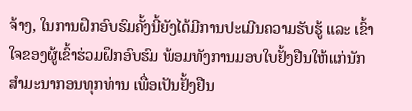ຈ້າງ, ໃນການຝຶກອົບຮົມຄັ້ງນີ້ຍັງໄດ້ມີການປະເມີນຄວາມຮັບຮູ້ ແລະ ເຂົ້າໃຈຂອງຜູ້ເຂົ້າຮ່ວມຝຶກອົບຮົມ ພ້ອມທັງການມອບໃບຢັ້ງຢືນໃຫ້ແກ່ນັກສຳມະນາກອນທຸກທ່ານ ເພື່ອເປັນຢັ້ງຢືນ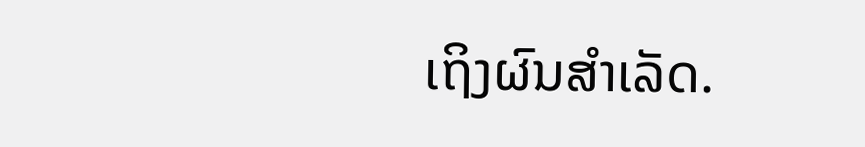ເຖິງຜົນສຳເລັດ.